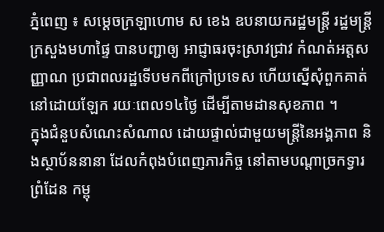ភ្នំពេញ ៖ សម្ដេចក្រឡាហោម ស ខេង ឧបនាយករដ្ឋមន្ដ្រី រដ្ឋមន្ដ្រីក្រសួងមហាផ្ទៃ បានបញ្ជាឲ្យ អាជ្ញាធរចុះស្រាវជ្រាវ កំណត់អត្តសញ្ញាណ ប្រជាពលរដ្ឋទើបមកពីក្រៅប្រទេស ហើយស្នើសុំពួកគាត់ នៅដោយឡែក រយៈពេល១៤ថ្ងៃ ដើម្បីតាមដានសុខភាព ។
ក្នុងជំនួបសំណេះសំណាល ដោយផ្ទាល់ជាមួយមន្ត្រីនៃអង្គភាព និងស្ថាប័ននានា ដែលកំពុងបំពេញភារកិច្ច នៅតាមបណ្ដាច្រកទ្វារព្រំដែន កម្ពុ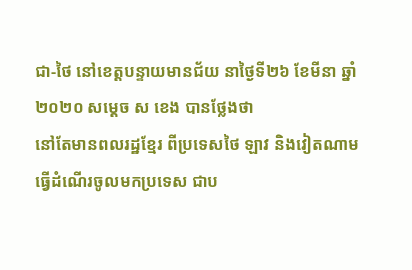ជា-ថៃ នៅខេត្តបន្ទាយមានជ័យ នាថ្ងៃទី២៦ ខែមីនា ឆ្នាំ ២០២០ សម្ដេច ស ខេង បានថ្លែងថា
នៅតែមានពលរដ្ឋខ្មែរ ពីប្រទេសថៃ ឡាវ និងវៀតណាម ធ្វើដំណើរចូលមកប្រទេស ជាប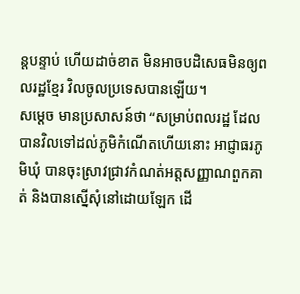ន្តបន្ទាប់ ហើយដាច់ខាត មិនអាចបដិសេធមិនឲ្យពលរដ្ឋខ្មែរ វិលចូលប្រទេសបានឡើយ។
សម្ដេច មានប្រសាសន៍ថា “សម្រាប់ពលរដ្ឋ ដែលបានវិលទៅដល់ភូមិកំណើតហើយនោះ អាជ្ញាធរភូមិឃុំ បានចុះស្រាវជ្រាវកំណត់អត្តសញ្ញាណពួកគាត់ និងបានស្នើសុំនៅដោយឡែក ដើ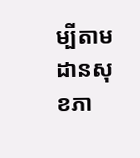ម្បីតាមដានសុខភា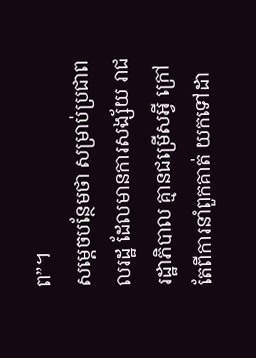ព”។
សម្ដេចបន្ថែមថា សម្រាប់ប្រជាពលរដ្ឋ ដែលមានការសង្ស័យ រាជរដ្ឋាភិបាល គ្មានជម្រើសអ្វី ក្រៅតែពីការនាំពួកគាត់ យកទៅដា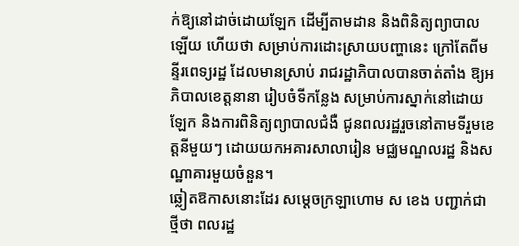ក់ឱ្យនៅដាច់ដោយឡែក ដើម្បីតាមដាន និងពិនិត្យព្យាបាលឡើយ ហើយថា សម្រាប់ការដោះស្រាយបញ្ហានេះ ក្រៅតែពីមន្ទីរពេទ្យរដ្ឋ ដែលមានស្រាប់ រាជរដ្ឋាភិបាលបានចាត់តាំង ឱ្យអភិបាលខេត្តនានា រៀបចំទីកន្លែង សម្រាប់ការស្នាក់នៅដោយឡែក និងការពិនិត្យព្យាបាលជំងឺ ជូនពលរដ្ឋរួចនៅតាមទីរួមខេត្តនីមួយៗ ដោយយកអគារសាលារៀន មជ្ឈមណ្ឌលរដ្ឋ និងសណ្ឋាគារមួយចំនួន។
ឆ្លៀតឱកាសនោះដែរ សម្ដេចក្រឡាហោម ស ខេង បញ្ជាក់ជាថ្មីថា ពលរដ្ឋ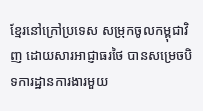ខ្មែរនៅក្រៅប្រទេស សម្រុកចូលកម្ពុជាវិញ ដោយសារអាជ្ញាធរថៃ បានសម្រេចបិទការដ្ឋានការងារមួយ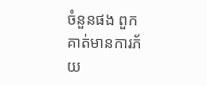ចំនួនផង ពួកគាត់មានការភ័យ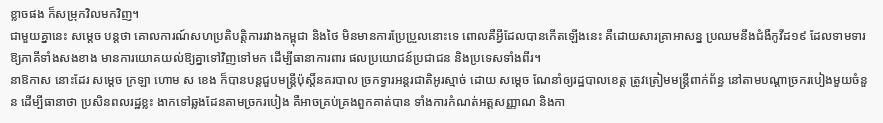ខ្លាចផង ក៏សម្រុកវិលមកវិញ។
ជាមួយគ្នានេះ សម្ដេច បន្ដថា គោលការណ៍សហប្រតិបត្តិការរវាងកម្ពុជា និងថៃ មិនមានការប្រែប្រួលនោះទេ ពោលគឺអ្វីដែលបានកើតឡើងនេះ គឺដោយសារគ្រាអាសន្ន ប្រឈមនឹងជំងឺកូវីដ១៩ ដែលទាមទារឱ្យភាគីទាំងសងខាង មានការយោគយល់ឱ្យគ្នាទៅវិញទៅមក ដើម្បីធានាការពារ ផលប្រយោជន៍ប្រជាជន និងប្រទេសទាំងពីរ។
នាឱកាស នោះដែរ សម្ដេច ក្រឡា ហោម ស ខេង ក៏បានបន្ដជួបមន្ដ្រីប៉ុស្តិ៍នគរបាល ច្រកទ្វារអន្តរជាតិអូរស្មាច់ ដោយ សម្ដេច ណែនាំឲ្យរដ្ឋបាលខេត្ត ត្រូវត្រៀមមន្ត្រីពាក់ព័ន្ធ នៅតាមបណ្ដាច្រករបៀងមួយចំនួន ដើម្បីធានាថា ប្រសិនពលរដ្ឋខ្លះ ងាកទៅឆ្លងដែនតាមច្រករបៀង គឺអាចគ្រប់គ្រងពួកគាត់បាន ទាំងការកំណត់អត្តសញ្ញាណ និងកា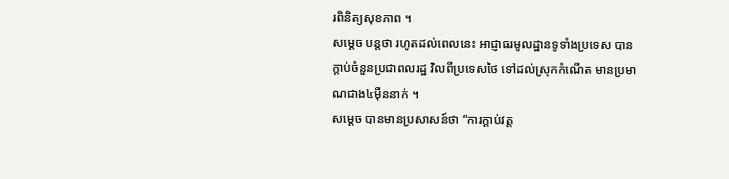រពិនិត្យសុខភាព ។
សម្ដេច បន្ដថា រហូតដល់ពេលនេះ អាជ្ញាធរមូលដ្ឋានទូទាំងប្រទេស បានក្ដាប់ចំនួនប្រជាពលរដ្ឋ វិលពីប្រទេសថៃ ទៅដល់ស្រុកកំណើត មានប្រមាណជាង៤ម៉ឺននាក់ ។
សម្ដេច បានមានប្រសាសន៍ថា “ការក្ដាប់វត្ត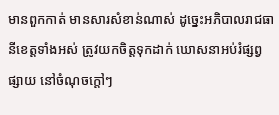មានពួកកាត់ មានសារសំខាន់ណាស់ ដូច្នេះអភិបាលរាជធានីខេត្តទាំងអស់ ត្រូវយកចិត្តទុកដាក់ ឃោសនាអប់រំផ្សព្វផ្សាយ នៅចំណុចក្ដៅៗ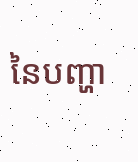នៃបញ្ហា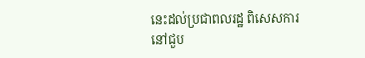នេះដល់ប្រជាពលរដ្ឋ ពិសេសការនៅជួប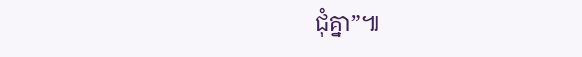ជុំគ្នា”៕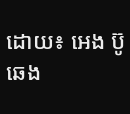ដោយ៖ អេង ប៊ូ ឆេង